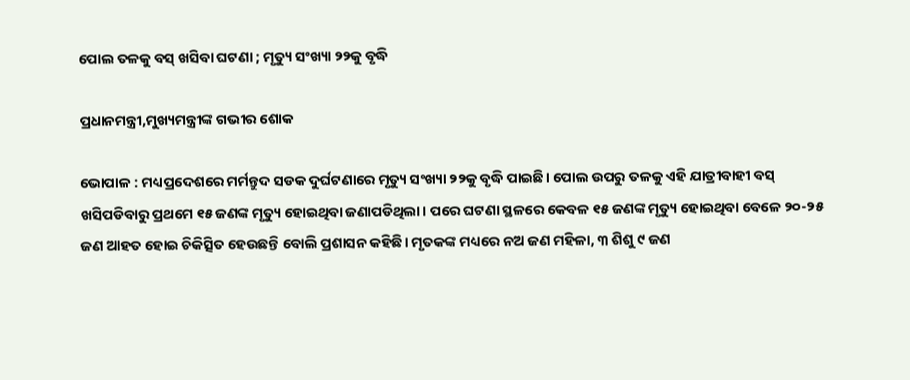ପୋଲ ତଳକୁ ବସ୍‌‌ ଖସିବା ଘଟଣା ; ମୃତ୍ୟୁ ସଂଖ୍ୟା ୨୨କୁ ବୃଦ୍ଧି

ପ୍ରଧାନମନ୍ତ୍ରୀ,ମୁଖ୍ୟମନ୍ତ୍ରୀଙ୍କ ଗଭୀର ଶୋକ

ଭୋପାଳ : ମଧ୍ୟପ୍ରଦେଶରେ ମର୍ମନ୍ତୁଦ ସଡକ ଦୁର୍ଘଟଣାରେ ମୃତ୍ୟୁ ସଂଖ୍ୟା ୨୨କୁ ବୃଦ୍ଧି ପାଇଛି। ପୋଲ ଉପରୁ ତଳକୁ ଏହି ଯାତ୍ରୀବାହୀ ବସ୍‌‌ ଖସିପଡିବାରୁ ପ୍ରଥମେ ୧୫ ଜଣଙ୍କ ମୃତ୍ୟୁ ହୋଇଥିବା ଜଣାପଡିଥିଲା। ପରେ ଘଟଣା ସ୍ଥଳରେ କେବଳ ୧୫ ଜଣଙ୍କ ମୃତ୍ୟୁ ହୋଇଥିବା ବେଳେ ୨୦-୨୫ ଜଣ ଆହତ ହୋଇ ଚିକିତ୍ସିତ ହେଉଛନ୍ତି ବୋଲି ପ୍ରଶାସନ କହିଛି। ମୃତକଙ୍କ ମଧ୍ୟରେ ନଅ ଜଣ ମହିଳା, ୩ ଶିଶୁ ୯ ଜଣ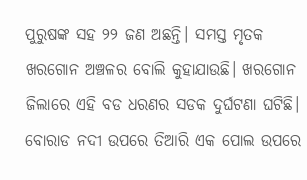ପୁରୁଷଙ୍କ ସହ ୨୨ ଜଣ ଅଛନ୍ତି। ସମସ୍ତ ମୃତକ ଖରଗୋନ ଅଞ୍ଚଳର ବୋଲି କୁହାଯାଉଛି। ଖରଗୋନ ଜିଲାରେ ଏହି ବଡ ଧରଣର ସଡକ ଦୁର୍ଘଟଣା ଘଟିଛି। ବୋରାଡ ନଦୀ ଉପରେ ତିଆରି ଏକ ପୋଲ ଉପରେ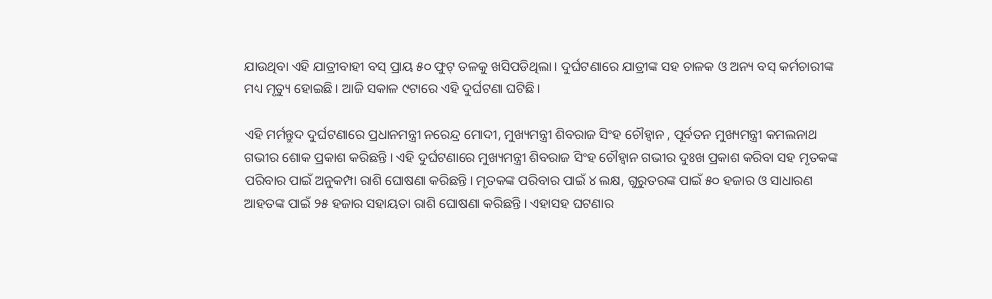ଯାଉଥିବା ଏହି ଯାତ୍ରୀବାହୀ ବସ୍‌‌ ପ୍ରାୟ ୫୦ ଫୁଟ୍‌‌ ତଳକୁ ଖସିପଡିଥିଲା। ଦୁର୍ଘଟଣାରେ ଯାତ୍ରୀଙ୍କ ସହ ଚାଳକ ଓ ଅନ୍ୟ ବସ୍‌‌ କର୍ମଚାରୀଙ୍କ ମଧ୍ୟ ମୃତ୍ୟୁ ହୋଇଛି। ଆଜି ସକାଳ ୯ଟାରେ ଏହି ଦୁର୍ଘଟଣା ଘଟିଛି।

ଏହି ମର୍ମନ୍ତୁଦ ଦୁର୍ଘଟଣାରେ ପ୍ରଧାନମନ୍ତ୍ରୀ ନରେନ୍ଦ୍ର ମୋଦୀ, ମୁଖ୍ୟମନ୍ତ୍ରୀ ଶିବରାଜ ସିଂହ ଚୌହ୍ୱାନ , ପୂର୍ବତନ ମୁଖ୍ୟମନ୍ତ୍ରୀ କମଲନାଥ ଗଭୀର ଶୋକ ପ୍ରକାଶ କରିଛନ୍ତି। ଏହି ଦୁର୍ଘଟଣାରେ ମୁଖ୍ୟମନ୍ତ୍ରୀ ଶିବରାଜ ସିଂହ ଚୌହ୍ୱାନ ଗଭୀର ଦୁଃଖ ପ୍ରକାଶ କରିବା ସହ ମୃତକଙ୍କ ପରିବାର ପାଇଁ ଅନୁକମ୍ପା ରାଶି ଘୋଷଣା କରିଛନ୍ତି। ମୃତକଙ୍କ ପରିବାର ପାଇଁ ୪ ଲକ୍ଷ, ଗୁରୁତରଙ୍କ ପାଇଁ ୫୦ ହଜାର ଓ ସାଧାରଣ ଆହତଙ୍କ ପାଇଁ ୨୫ ହଜାର ସହାୟତା ରାଶି ଘୋଷଣା କରିଛନ୍ତି। ଏହାସହ ଘଟଣାର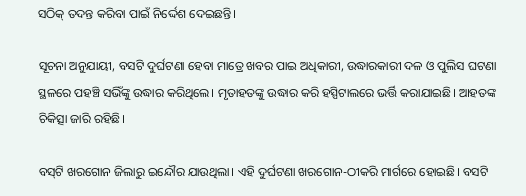ସଠିକ୍‌‌ ତଦନ୍ତ କରିବା ପାଇଁ ନିର୍ଦ୍ଦେଶ ଦେଇଛନ୍ତି।

ସୂଚନା ଅନୁଯାୟୀ, ବସଟି ଦୁର୍ଘଟଣା ହେବା ମାତ୍ରେ ଖବର ପାଇ ଅଧିକାରୀ, ଉଦ୍ଧାରକାରୀ ଦଳ ଓ ପୁଲିସ ଘଟଣା ସ୍ଥଳରେ ପହଞ୍ଚି ସଭିଁଙ୍କୁ ଉଦ୍ଧାର କରିଥିଲେ। ମୃତାହତଙ୍କୁ ଉଦ୍ଧାର କରି ହସ୍ପିଟାଲରେ ଭର୍ତ୍ତି କରାଯାଇଛି। ଆହତଙ୍କ ଚିକିତ୍ସା ଜାରି ରହିଛି।

ବସ୍‌‌ଟି ଖରଗୋନ ଜିଲାରୁ ଇନ୍ଦୌର ଯାଉଥିଲା। ଏହି ଦୁର୍ଘଟଣା ଖରଗୋନ-ଠୀକରି ମାର୍ଗରେ ହୋଇଛି। ବସଟି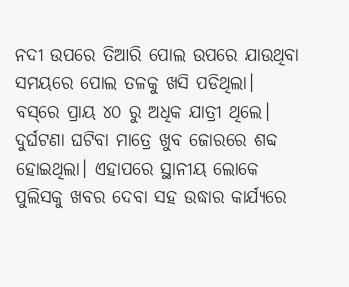ନଦୀ ଉପରେ ତିଆରି ପୋଲ ଉପରେ ଯାଉଥିବା ସମୟରେ ପୋଲ ତଳକୁ ଖସି ପଡିଥିଲା। ବସ୍‌‌ରେ ପ୍ରାୟ ୪୦ ରୁ ଅଧିକ ଯାତ୍ରୀ ଥିଲେ। ଦୁର୍ଘଟଣା ଘଟିବା ମାତ୍ରେ ଖୁବ ଜୋରରେ ଶବ୍ଦ ହୋଇଥିଲା। ଏହାପରେ ସ୍ଥାନୀୟ ଲୋକେ ପୁଲିସକୁ ଖବର ଦେବା ସହ ଉଦ୍ଧାର କାର୍ଯ୍ୟରେ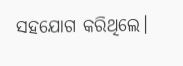ସହଯୋଗ କରିଥିଲେ।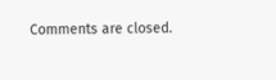Comments are closed.